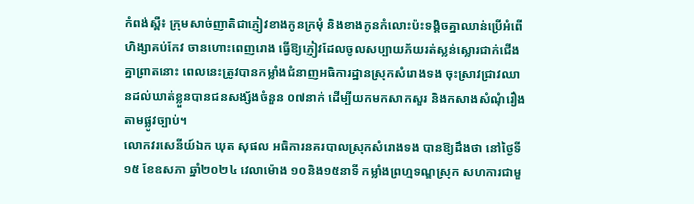កំពង់ស្ពឺ៖ ក្រុមសាច់ញាតិជាភ្ញៀវខាងកូនក្រមុំ និងខាងកូនកំលោះប៉ះទង្គិចគ្នាឈាន់ប្រើអំពើហិង្សាគប់កែវ ចានហោះពេញរោង ធ្វើឱ្យភ្ញៀវដែលចូលសប្បាយភ័យរត់ស្លន់ស្លោរជាក់ជើងគ្នាព្រាតនោះ ពេលនេះត្រូវបានកម្លាំងជំនាញអធិការដ្ឋានស្រុកសំរោងទង ចុះស្រាវជ្រាវឈានដល់ឃាត់ខ្លួនបានជនសង្ស័ងចំនួន ០៧នាក់ ដើម្បីយកមកសាកសួរ និងកសាងសំណុំរឿងតាមផ្លូវច្បាប់។
លោកវរសេនីយ៍ឯក ឃុត សុផល អធិការនគរបាលស្រុកសំរោងទង បានឱ្យដឹងថា នៅថ្ងៃទី១៥ ខែឧសភា ឆ្នាំ២០២៤ វេលាម៉ោង ១០និង១៥នាទី កម្លាំងព្រហ្មទណ្ឌស្រុក សហការជាមួ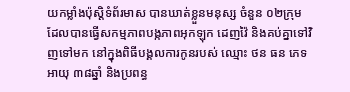យកម្លាំងប៉ុស្ដិទំព័រមាស បានឃាត់ខ្លួនមនុស្ស ចំនួន ០២ក្រុម ដែលបានធ្វើសកម្មភាពបង្កភាពអុកឡុក ដេញវ៉ៃ និងគប់គ្នាទៅវិញទៅមក នៅក្នុងពិធីបង្គលការកូនរបស់ ឈ្មោះ ថន ធន ភេទ អាយុ ៣៨ឆ្នាំ និងប្រពន្ធ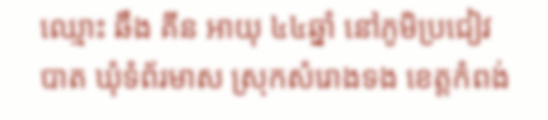ឈ្មោះ ឆឹង គីន អាយុ ៤៤ឆ្នាំ នៅភូមិប្រជៀវបាត ឃុំទំព័រមាស ស្រុកសំរោងទង ខេត្តកំពង់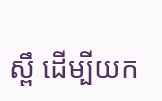ស្ពឹ ដើម្បីយក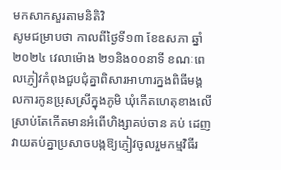មកសាកសួរតាមនិតិវិ
សូមជម្រាបថា កាលពីថ្ងៃទី១៣ ខែឧសភា ឆ្នាំ២០២៤ វេលាម៉ោង ២១និង០០នាទី ខណៈពេលភ្ញៀវកំពុងជួបជុំគ្នាពិសារអាហារក្នងពិធីមង្គលការកូនប្រុសស្រីក្នុងភូមិ ឃុំកើតហេតុខាងលើ ស្រាប់តែកើតមានអំពើហិង្សាគប់ចាន គប់ ដេញវាយតប់គ្នាប្រសាចបង្កឱ្យភ្ញៀវចូលរួមកម្មវិធីរ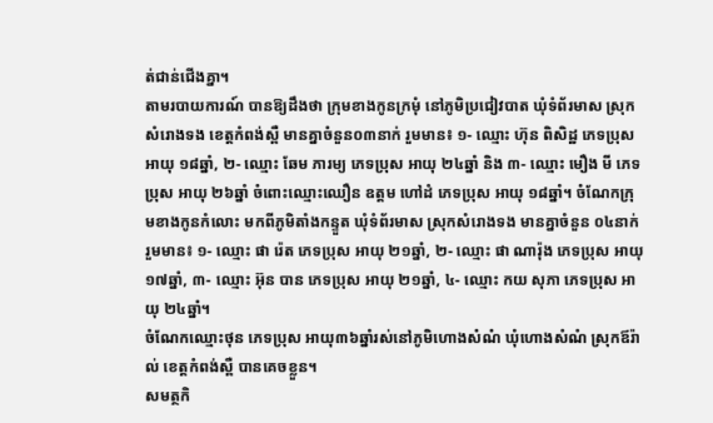ត់ជាន់ជើងគ្នា។
តាមរបាយការណ៍ បានឱ្យដឹងថា ក្រុមខាងកូនក្រមុំ នៅភូមិប្រជៀវបាត ឃុំទំព័រមាស ស្រុកសំរោងទង ខេត្តកំពង់ស្ពឺ មានគ្នាចំនួន០៣នាក់ រួមមាន៖ ១- ឈ្មោះ ហ៊ុន ពិសិដ្ឋ ភេទប្រុស អាយុ ១៨ឆ្នាំ, ២- ឈ្មោះ ឆែម ភារម្យ ភេទប្រុស អាយុ ២៤ឆ្នាំ និង ៣- ឈ្មោះ មឿង មី ភេទប្រុស អាយុ ២៦ឆ្នាំ ចំពោះឈ្មោះឈឿន ឧត្តម ហៅដំ ភេទប្រុស អាយុ ១៨ឆ្នាំ។ ចំណែកក្រុមខាងកូនកំលោះ មកពីភូមិតាំងកន្ទួត ឃុំទំព័រមាស ស្រុកសំរោងទង មានគ្នាចំនួន ០៤នាក់ រួមមាន៖ ១- ឈ្មោះ ផា រ៉េត ភេទប្រុស អាយុ ២១ឆ្នាំ, ២- ឈ្មោះ ផា ណារ៉ុង ភេទប្រុស អាយុ ១៧ឆ្នាំ, ៣- ឈ្មោះ អ៊ុន បាន ភេទប្រុស អាយុ ២១ឆ្នាំ, ៤- ឈ្មោះ កយ សុភា ភេទប្រុស អាយុ ២៤ឆ្នាំ។
ចំណែកឈ្មោះថុន ភេទប្រុស អាយុ៣៦ឆ្នាំរស់នៅភូមិហោងសំណំ ឃុំហោងសំណំ ស្រុកឪរ៉ាល់ ខេត្តកំពង់ស្ពឺ បានគេចខ្លួន។
សមត្ថកិ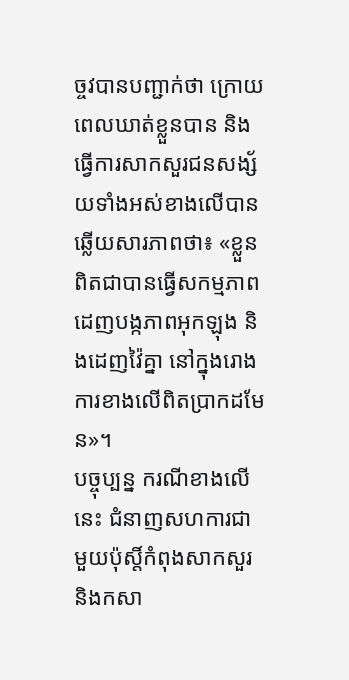ច្ចវបានបញ្ជាក់ថា ក្រោយពេលឃាត់ខ្លួនបាន និងធ្វើការសាកសួរជនសង្ស័យទាំងអស់ខាងលើបានឆ្លើយសារភាពថា៖ «ខ្លួនពិតជាបានធ្វើសកម្មភាពដេញបង្កភាពអុកឡុង និងដេញវ៉ៃគ្នា នៅក្នុងរោងការខាងលើពិតប្រាកដមែន»។
បច្ចុប្បន្ន ករណីខាងលើនេះ ជំនាញសហការជាមួយប៉ុស្តិ៍កំពុងសាកសួរ និងកសា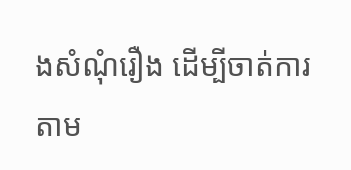ងសំណុំរឿង ដើម្បីចាត់ការតាម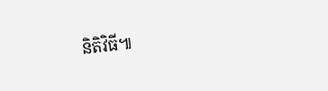និតិវិធី៕